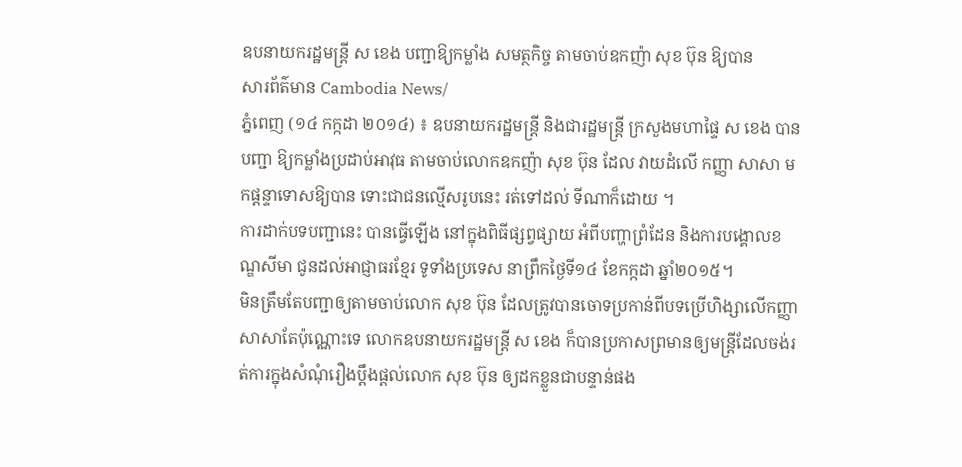ឧបនាយករដ្ឋមន្រ្តី ស ខេង បញ្ជាឱ្យកម្លាំង សមត្ថកិច្ច តាមចាប់ឧកញ៉ា សុខ ប៊ុន ឱ្យបាន
សារព័ត៌មាន Cambodia News/
ភ្នំពេញ (១៤ កក្កដា ២០១៤) ៖ ឧបនាយករដ្ឋមន្រ្តី និងជារដ្ឋមន្រ្តី ក្រសួងមហាផ្ទៃ ស ខេង បាន បញ្ជា ឱ្យកម្លាំងប្រដាប់អាវុធ តាមចាប់លោកឧកញ៉ា សុខ ប៊ុន ដែល វាយដំលើ កញ្ញា សាសា មកផ្តន្ទាទោសឱ្យបាន ទោះជាជនល្មើសរូបនេះ រត់ទៅដល់ ទីណាក៏ដោយ ។
ការដាក់បទបញ្ជានេះ បានធ្វើឡើង នៅក្នុងពិធីផ្សព្វផ្សាយ អំពីបញ្ហាព្រំដែន និងការបង្គោលខណ្ឌសីមា ជូនដល់អាជ្ញាធរខ្មែរ ទូទាំងប្រទេស នាព្រឹកថ្ងៃទី១៤ ខែកក្កដា ឆ្នាំ២០១៥។
មិនត្រឹមតែបញ្ជាឲ្យតាមចាប់លោក សុខ ប៊ុន ដែលត្រូវបានចោទប្រកាន់ពីបទប្រើហិង្សាលើកញ្ញាសាសាតែប៉ុណ្ណោះទេ លោកឧបនាយករដ្ឋមន្រ្តី ស ខេង ក៏បានប្រកាសព្រមានឲ្យមន្ត្រីដែលចង់រត់ការក្នុងសំណុំរឿងប្តឹងផ្តល់លោក សុខ ប៊ុន ឲ្យដកខ្លួនជាបន្ទាន់ផង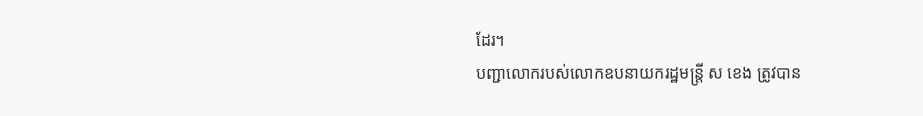ដែរ។
បញ្ជាលោករបស់លោកឧបនាយករដ្ឋមន្រ្តី ស ខេង ត្រូវបាន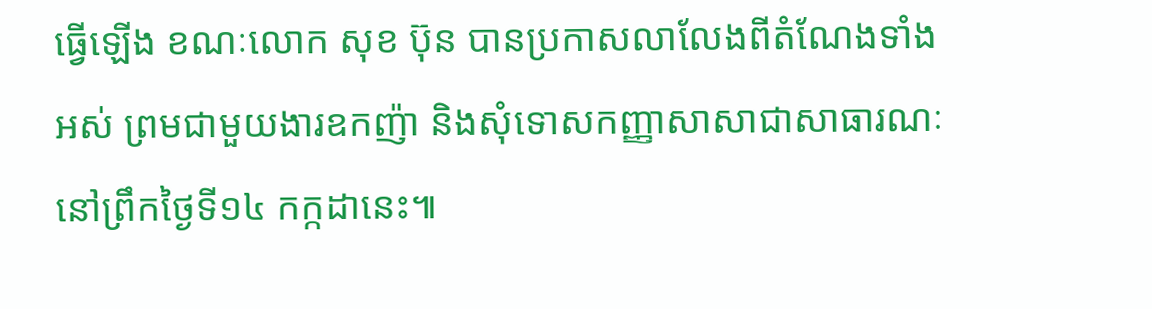ធ្វើឡើង ខណៈលោក សុខ ប៊ុន បានប្រកាសលាលែងពីតំណែងទាំងអស់ ព្រមជាមួយងារឧកញ៉ា និងសុំទោសកញ្ញាសាសាជាសាធារណៈនៅព្រឹកថ្ងៃទី១៤ កក្កដានេះ៕